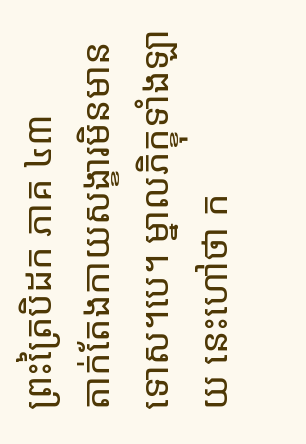ព្រះត្រៃបិដក ភាគ ៤៣
តាក់តែងកាយសង្ខារមិនមានទោស។បេ។ ម្នាលភិក្ខុទាំងឡាយ នេះហៅថា ក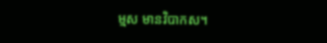ម្មស មានវិបាកស។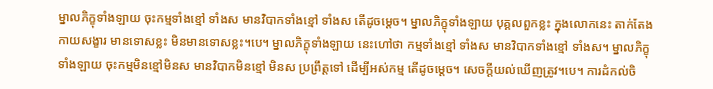ម្នាលភិក្ខុទាំងឡាយ ចុះកម្មទាំងខ្មៅ ទាំងស មានវិបាកទាំងខ្មៅ ទាំងស តើដូចម្ដេច។ ម្នាលភិក្ខុទាំងឡាយ បុគ្គលពួកខ្លះ ក្នុងលោកនេះ តាក់តែងកាយសង្ខារ មានទោសខ្លះ មិនមានទោសខ្លះ។បេ។ ម្នាលភិក្ខុទាំងឡាយ នេះហៅថា កម្មទាំងខ្មៅ ទាំងស មានវិបាកទាំងខ្មៅ ទាំងស។ ម្នាលភិក្ខុទាំងឡាយ ចុះកម្មមិនខ្មៅមិនស មានវិបាកមិនខ្មៅ មិនស ប្រព្រឹត្តទៅ ដើម្បីអស់កម្ម តើដូចម្ដេច។ សេចក្ដីយល់ឃើញត្រូវ។បេ។ ការដំកល់ចិ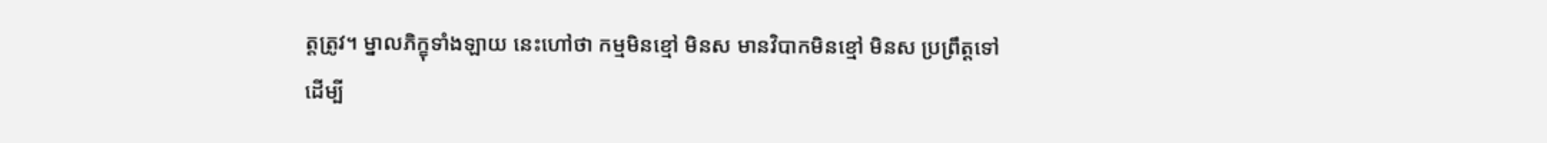ត្តត្រូវ។ ម្នាលភិក្ខុទាំងឡាយ នេះហៅថា កម្មមិនខ្មៅ មិនស មានវិបាកមិនខ្មៅ មិនស ប្រព្រឹត្តទៅ ដើម្បី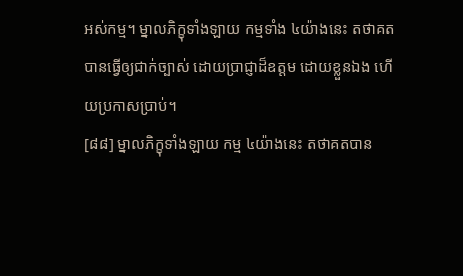អស់កម្ម។ ម្នាលភិក្ខុទាំងឡាយ កម្មទាំង ៤យ៉ាងនេះ តថាគត បានធ្វើឲ្យជាក់ច្បាស់ ដោយប្រាជ្ញាដ៏ឧត្តម ដោយខ្លួនឯង ហើយប្រកាសប្រាប់។
[៨៨] ម្នាលភិក្ខុទាំងឡាយ កម្ម ៤យ៉ាងនេះ តថាគតបាន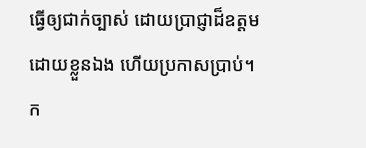ធ្វើឲ្យជាក់ច្បាស់ ដោយប្រាជ្ញាដ៏ឧត្តម ដោយខ្លួនឯង ហើយប្រកាសប្រាប់។ ក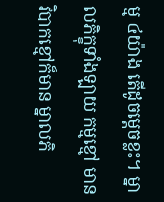ម្ម ៤យ៉ាង តើដូចម្ដេចខ្លះ។ ម្នាលភិក្ខុទាំងឡាយ កម្មខ្មៅ មានវិបាកខ្មៅក៏មាន ម្នាលភិ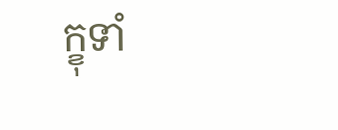ក្ខុទាំ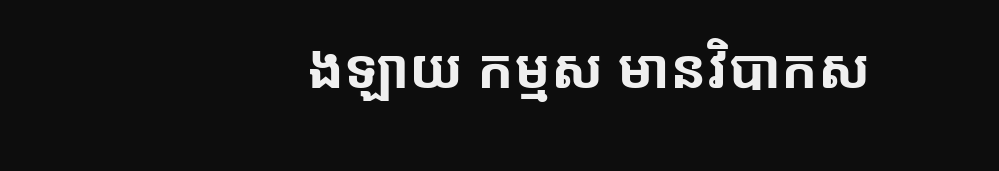ងឡាយ កម្មស មានវិបាកស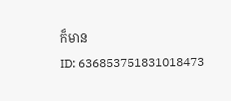ក៏មាន
ID: 636853751831018473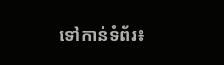ទៅកាន់ទំព័រ៖